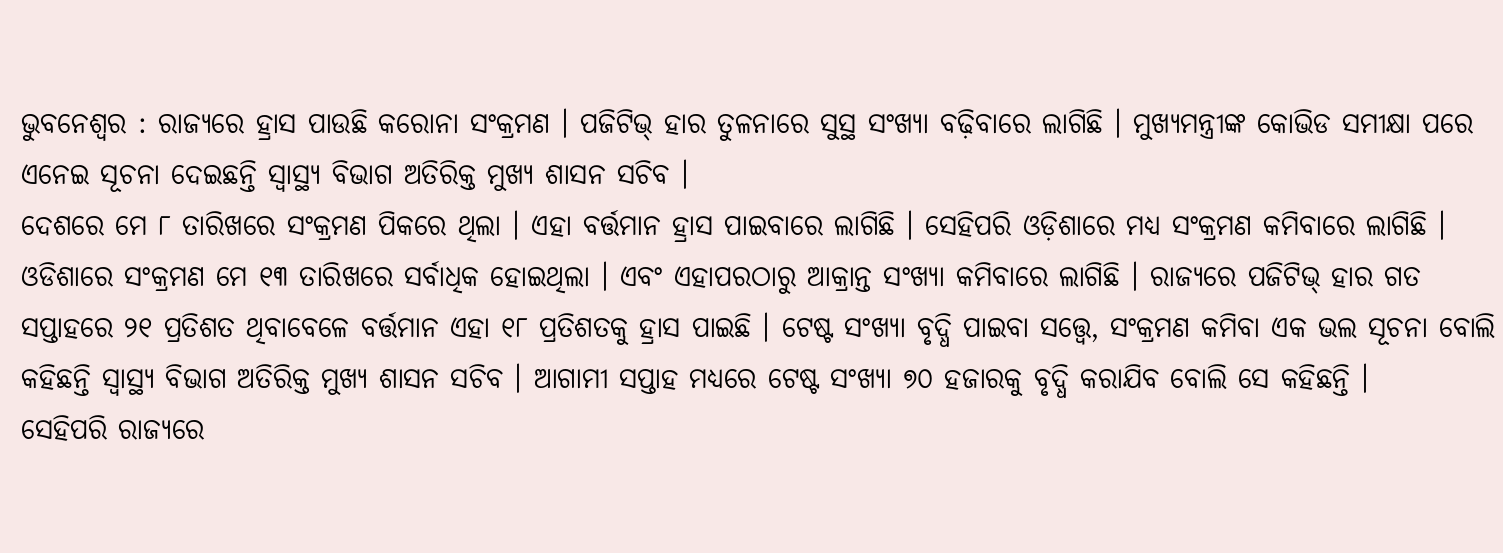ଭୁବନେଶ୍ବର : ରାଜ୍ୟରେ ହ୍ରାସ ପାଉଛି କରୋନା ସଂକ୍ରମଣ । ପଜିଟିଭ୍ ହାର ତୁଳନାରେ ସୁସ୍ଥ ସଂଖ୍ୟା ବଢ଼ିବାରେ ଲାଗିଛି । ମୁଖ୍ୟମନ୍ତ୍ରୀଙ୍କ କୋଭିଡ ସମୀକ୍ଷା ପରେ ଏନେଇ ସୂଚନା ଦେଇଛନ୍ତି ସ୍ବାସ୍ଥ୍ୟ ବିଭାଗ ଅତିରିକ୍ତ ମୁଖ୍ୟ ଶାସନ ସଚିବ ।
ଦେଶରେ ମେ ୮ ତାରିଖରେ ସଂକ୍ରମଣ ପିକରେ ଥିଲା । ଏହା ବର୍ତ୍ତମାନ ହ୍ରାସ ପାଇବାରେ ଲାଗିଛି । ସେହିପରି ଓଡ଼ିଶାରେ ମଧ୍ୟ ସଂକ୍ରମଣ କମିବାରେ ଲାଗିଛି । ଓଡିଶାରେ ସଂକ୍ରମଣ ମେ ୧୩ ତାରିଖରେ ସର୍ବାଧିକ ହୋଇଥିଲା । ଏବଂ ଏହାପରଠାରୁ ଆକ୍ରାନ୍ତ ସଂଖ୍ୟା କମିବାରେ ଲାଗିଛି । ରାଜ୍ୟରେ ପଜିଟିଭ୍ ହାର ଗତ ସପ୍ତାହରେ ୨୧ ପ୍ରତିଶତ ଥିବାବେଳେ ବର୍ତ୍ତମାନ ଏହା ୧୮ ପ୍ରତିଶତକୁ ହ୍ରାସ ପାଇଛି । ଟେଷ୍ଟ ସଂଖ୍ୟା ବୃଦ୍ଧି ପାଇବା ସତ୍ତ୍ବେ, ସଂକ୍ରମଣ କମିବା ଏକ ଭଲ ସୂଚନା ବୋଲି କହିଛନ୍ତି ସ୍ବାସ୍ଥ୍ୟ ବିଭାଗ ଅତିରିକ୍ତ ମୁଖ୍ୟ ଶାସନ ସଚିବ । ଆଗାମୀ ସପ୍ତାହ ମଧ୍ୟରେ ଟେଷ୍ଟ ସଂଖ୍ୟା ୭୦ ହଜାରକୁ ବୃଦ୍ଧି କରାଯିବ ବୋଲି ସେ କହିଛନ୍ତି ।
ସେହିପରି ରାଜ୍ୟରେ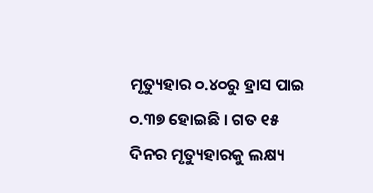ମୃତ୍ୟୁହାର ୦.୪୦ରୁ ହ୍ରାସ ପାଇ ୦.୩୭ ହୋଇଛି । ଗତ ୧୫ ଦିନର ମୃତ୍ୟୁହାରକୁ ଲକ୍ଷ୍ୟ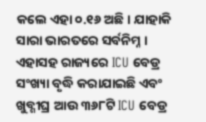କଲେ ଏହା ୦.୧୬ ଅଛି । ଯାହାକି ସାରା ଭାରତରେ ସର୍ବନିମ୍ନ । ଏହାସହ ରାଜ୍ୟରେ ICU ବେଡ୍ର ସଂଖ୍ୟା ବୃଦ୍ଧି କରାଯାଇଛି ଏବଂ ଖୁବ୍ଶୀଘ୍ର ଆଉ ୩୬୮ଟି ICU ବେଡ୍ର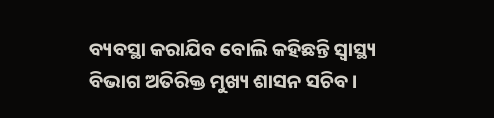ବ୍ୟବସ୍ଥା କରାଯିବ ବୋଲି କହିଛନ୍ତି ସ୍ବାସ୍ଥ୍ୟ ବିଭାଗ ଅତିରିକ୍ତ ମୁଖ୍ୟ ଶାସନ ସଚିବ ।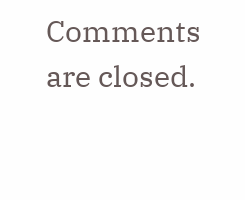Comments are closed.